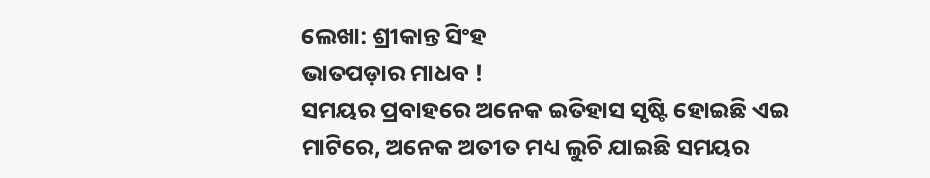ଲେଖା: ଶ୍ରୀକାନ୍ତ ସିଂହ
ଭାତପଡ଼ାର ମାଧବ !
ସମୟର ପ୍ରବାହରେ ଅନେକ ଇତିହାସ ସୃଷ୍ଟି ହୋଇଛି ଏଇ ମାଟିରେ, ଅନେକ ଅତୀତ ମଧ୍ୟ ଲୁଚି ଯାଇଛି ସମୟର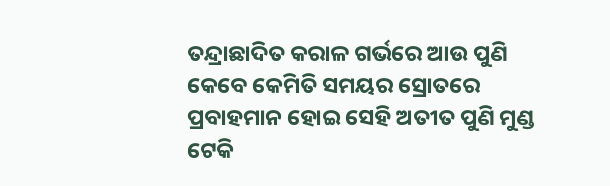ତନ୍ଦ୍ରାଛାଦିତ କରାଳ ଗର୍ଭରେ ଆଉ ପୁଣି କେବେ କେମିତି ସମୟର ସ୍ରୋତରେ ପ୍ରବାହମାନ ହୋଇ ସେହି ଅତୀତ ପୁଣି ମୁଣ୍ଡ ଟେକି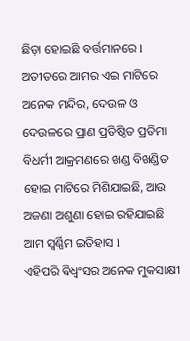ଛିଡ଼ା ହୋଇଛି ବର୍ତ୍ତମାନରେ l
ଅତୀତରେ ଆମର ଏଇ ମାଟିରେ ଅନେକ ମନ୍ଦିର, ଦେଉଳ ଓ ଦେଉଳରେ ପ୍ରାଣ ପ୍ରତିଷ୍ଠିତ ପ୍ରତିମା ବିଧର୍ମୀ ଆକ୍ରମଣରେ ଖଣ୍ଡ ବିଖଣ୍ଡିତ ହୋଇ ମାଟିରେ ମିଶିଯାଇଛି, ଆଉ ଅଜଣା ଅଶୁଣା ହୋଇ ରହିଯାଇଛି ଆମ ସ୍ୱର୍ଣ୍ଣିମ ଇତିହାସ l
ଏହିପରି ଵିଧ୍ଵଂସର ଅନେକ ମୁକସାକ୍ଷୀ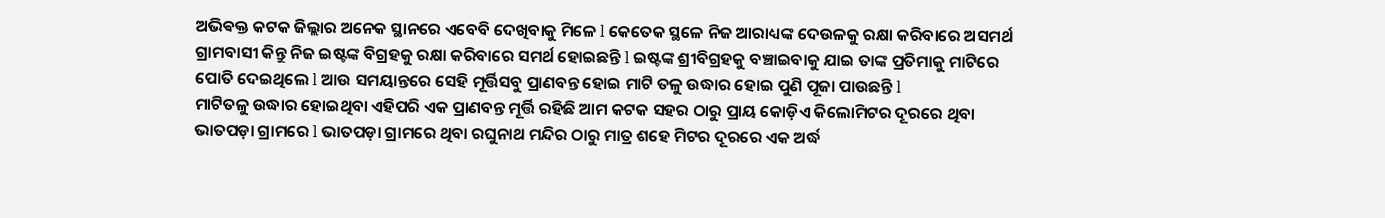ଅଭିଵକ୍ତ କଟକ ଜିଲ୍ଲାର ଅନେକ ସ୍ଥାନରେ ଏବେବି ଦେଖିବାକୁ ମିଳେ l କେତେକ ସ୍ଥଳେ ନିଜ ଆରାଧ୍ୟଙ୍କ ଦେଉଳକୁ ରକ୍ଷା କରିବାରେ ଅସମର୍ଥ ଗ୍ରାମବାସୀ କିନ୍ତୁ ନିଜ ଇଷ୍ଟଙ୍କ ବିଗ୍ରହକୁ ରକ୍ଷା କରିବାରେ ସମର୍ଥ ହୋଇଛନ୍ତି l ଇଷ୍ଟଙ୍କ ଶ୍ରୀବିଗ୍ରହକୁ ବଞ୍ଚାଇବାକୁ ଯାଇ ତାଙ୍କ ପ୍ରତିମାକୁ ମାଟିରେ ପୋତି ଦେଇଥିଲେ l ଆଉ ସମୟାନ୍ତରେ ସେହି ମୂର୍ତ୍ତିସବୁ ପ୍ରାଣବନ୍ତ ହୋଇ ମାଟି ତଳୁ ଉଦ୍ଧାର ହୋଇ ପୁଣି ପୂଜା ପାଉଛନ୍ତି l
ମାଟିତଳୁ ଉଦ୍ଧାର ହୋଇଥିବା ଏହିପରି ଏକ ପ୍ରାଣବନ୍ତ ମୂର୍ତ୍ତି ରହିଛି ଆମ କଟକ ସହର ଠାରୁ ପ୍ରାୟ କୋଡ଼ିଏ କିଲୋମିଟର ଦୂରରେ ଥିବା ଭାତପଡ଼ା ଗ୍ରାମରେ l ଭାତପଡ଼ା ଗ୍ରାମରେ ଥିବା ରଘୁନାଥ ମନ୍ଦିର ଠାରୁ ମାତ୍ର ଶହେ ମିଟର ଦୂରରେ ଏକ ଅର୍ଦ୍ଧ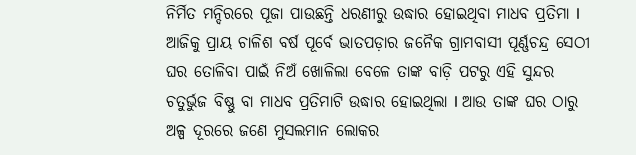ନିର୍ମିତ ମନ୍ଦିରରେ ପୂଜା ପାଉଛନ୍ତି ଧରଣୀରୁ ଉଦ୍ଧାର ହୋଇଥିବା ମାଧବ ପ୍ରତିମା l
ଆଜିକୁ ପ୍ରାୟ ଚାଳିଶ ବର୍ଷ ପୂର୍ବେ ଭାତପଡ଼ାର ଜନୈକ ଗ୍ରାମବାସୀ ପୂର୍ଣ୍ଣଚନ୍ଦ୍ର ସେଠୀ ଘର ତୋଳିବା ପାଇଁ ନିଅଁ ଖୋଳିଲା ବେଳେ ତାଙ୍କ ବାଡ଼ି ପଟରୁ ଏହି ସୁନ୍ଦର ଚତୁର୍ଭୁଜ ବିଷ୍ଣୁ ବା ମାଧବ ପ୍ରତିମାଟି ଉଦ୍ଧାର ହୋଇଥିଲା l ଆଉ ତାଙ୍କ ଘର ଠାରୁ ଅଳ୍ପ ଦୂରରେ ଜଣେ ମୁସଲମାନ ଲୋକର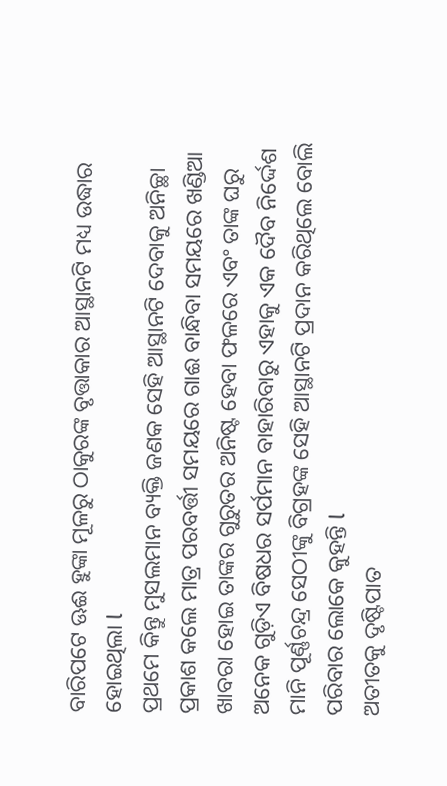ବାରିପଟେ ଊଈ ହୁଙ୍କା ମୂଳରୁ ଠାକୁରଙ୍କ ବୃତ୍ତାକାର ଆସ୍ଥାନଟି ମଧ୍ୟ ଉଦ୍ଧାର ହୋଇଥିଲା l
ପ୍ରଥମେ କିନ୍ତୁ ମୁସଲମାନ ବ୍ୟକ୍ତି ଜଣକ ସେହି ଆସ୍ଥାନଟି ଦେବାକୁ ଅନିଚ୍ଛା ପ୍ରକାଶ କଲେ ମାତ୍ର ପରବର୍ତ୍ତୀ ସମୟରେ ଗାଈ ବାନ୍ଧିବା ସମୟରେ ଖଣ୍ଡିଆ ଖାବରା ହୋଇ ତାଙ୍କର ଗୁରୁତର ଅନିଷ୍ଟ ହେବା ଫଳରେ ଏବଂ ତାଙ୍କ ଘରୁ ଅନେକ ଗୁଡ଼ିଏ ବିଷଧର ସର୍ପମାନ ବାହାରିବାରୁ ଏହାକୁ ଏକ ଦୈବ ନିର୍ଦ୍ଦେଶ ମାନି ପୂର୍ଣ୍ଣଚନ୍ଦ୍ର ସେଠୀଙ୍କୁ ବିଗ୍ରହଙ୍କ ସେହି ଆସ୍ଥାନଟି ପ୍ରଦାନ କରିଥିଲେ ବୋଲି ପରିବାର ଲୋକେ କୁହନ୍ତି l
ଅତୀତକୁ ଦୃଷ୍ଟିପାତ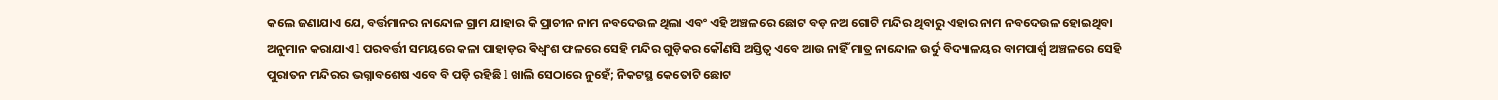କଲେ ଜଣାଯାଏ ଯେ, ବର୍ତ୍ତମାନର ନାନ୍ଦୋଳ ଗ୍ରାମ ଯାହାର କି ପ୍ରାଚୀନ ନାମ ନବଦେଉଳ ଥିଲା ଏବଂ ଏହି ଅଞ୍ଚଳରେ ଛୋଟ ବଡ଼ ନଅ ଗୋଟି ମନ୍ଦିର ଥିବାରୁ ଏହାର ନାମ ନବଦେଉଳ ହୋଇଥିବା ଅନୁମାନ କରାଯାଏ l ପରବର୍ତ୍ତୀ ସମୟରେ କଳା ପାହାଡ଼ର ଵିଧ୍ଵଂଶ ଫଳରେ ସେହି ମନ୍ଦିର ଗୁଡ଼ିକର କୌଣସି ଅସ୍ତିତ୍ୱ ଏବେ ଆଉ ନାହିଁ ମାତ୍ର ନାନ୍ଦୋଳ ଉର୍ଦୁ ବିଦ୍ୟାଳୟର ବାମପାର୍ଶ୍ଵ ଅଞ୍ଚଳରେ ସେହି ପୁରାତନ ମନ୍ଦିରର ଭଗ୍ନାବଶେଷ ଏବେ ବି ପଡ଼ି ରହିଛି l ଖାଲି ସେଠାରେ ନୁହେଁ; ନିକଟସ୍ଥ କେତୋଟି ଛୋଟ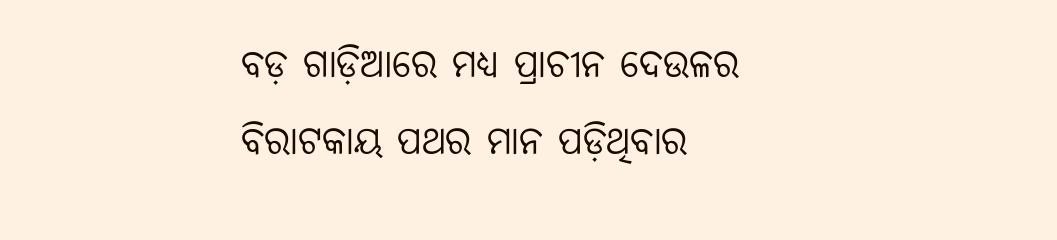ବଡ଼ ଗାଡ଼ିଆରେ ମଧ୍ୟ ପ୍ରାଚୀନ ଦେଉଳର ବିରାଟକାୟ ପଥର ମାନ ପଡ଼ିଥିବାର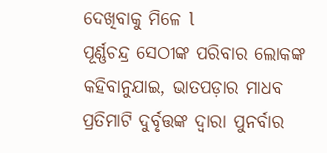ଦେଖିବାକୁ ମିଳେ l
ପୂର୍ଣ୍ଣଚନ୍ଦ୍ର ସେଠୀଙ୍କ ପରିବାର ଲୋକଙ୍କ କହିବାନୁଯାଇ, ଭାତପଡ଼ାର ମାଧବ ପ୍ରତିମାଟି ଦୁର୍ବୃତ୍ତଙ୍କ ଦ୍ୱାରା ପୁନର୍ବାର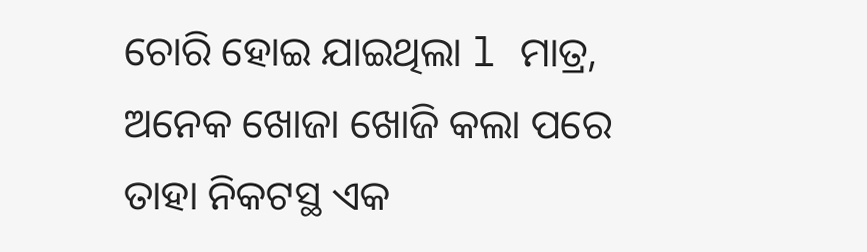ଚୋରି ହୋଇ ଯାଇଥିଲା l ମାତ୍ର, ଅନେକ ଖୋଜା ଖୋଜି କଲା ପରେ ତାହା ନିକଟସ୍ଥ ଏକ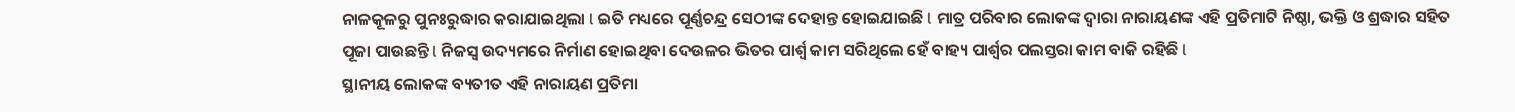ନାଳକୂଳରୁ ପୁନଃରୁଦ୍ଧାର କରାଯାଇଥିଲା l ଇତି ମଧ୍ୟରେ ପୂର୍ଣ୍ଣଚନ୍ଦ୍ର ସେଠୀଙ୍କ ଦେହାନ୍ତ ହୋଇଯାଇଛି l ମାତ୍ର ପରିବାର ଲୋକଙ୍କ ଦ୍ୱାରା ନାରାୟଣଙ୍କ ଏହି ପ୍ରତିମାଟି ନିଷ୍ଠା, ଭକ୍ତି ଓ ଶ୍ରଦ୍ଧାର ସହିତ ପୂଜା ପାଉଛନ୍ତି l ନିଜସ୍ୱ ଉଦ୍ୟମରେ ନିର୍ମାଣ ହୋଇଥିବା ଦେଉଳର ଭିତର ପାର୍ଶ୍ଵ କାମ ସରିଥିଲେ ହେଁ ବାହ୍ୟ ପାର୍ଶ୍ଵର ପଲସ୍ତରା କାମ ବାକି ରହିଛି l
ସ୍ଥାନୀୟ ଲୋକଙ୍କ ବ୍ୟତୀତ ଏହି ନାରାୟଣ ପ୍ରତିମା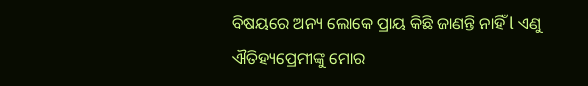ବିଷୟରେ ଅନ୍ୟ ଲୋକେ ପ୍ରାୟ କିଛି ଜାଣନ୍ତି ନାହିଁ l ଏଣୁ ଐତିହ୍ୟପ୍ରେମୀଙ୍କୁ ମୋର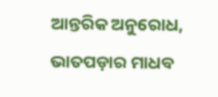ଆନ୍ତରିକ ଅନୁରୋଧ, ଭାତପଡ଼ାର ମାଧବ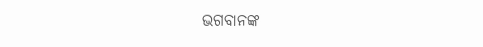ଭଗବାନଙ୍କ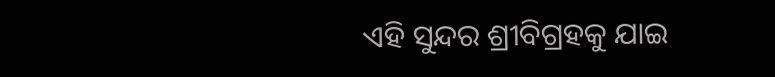ଏହି ସୁନ୍ଦର ଶ୍ରୀବିଗ୍ରହକୁ ଯାଇ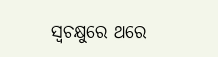ସ୍ଵଚକ୍ଷୁରେ ଥରେ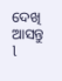ଦେଖି ଆସନ୍ତୁ l